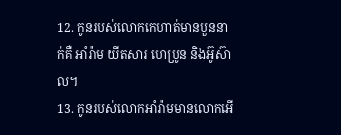12. កូនរបស់លោកកេហាត់មានបួននាក់គឺ អាំរ៉ាម យីតសារ ហេប្រូន និងអ៊ូស៊ាល។
13. កូនរបស់លោកអាំរ៉ាមមានលោកអើ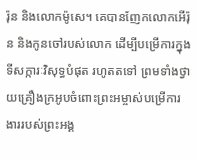រ៉ុន និងលោកម៉ូសេ។ គេបានញែកលោកអើរ៉ុន និងកូនចៅរបស់លោក ដើម្បីបម្រើការក្នុងទីសក្ការៈវិសុទ្ធបំផុត រហូតតទៅ ព្រមទាំងថ្វាយគ្រឿងក្រអូបចំពោះព្រះអម្ចាស់បម្រើការងាររបស់ព្រះអង្គ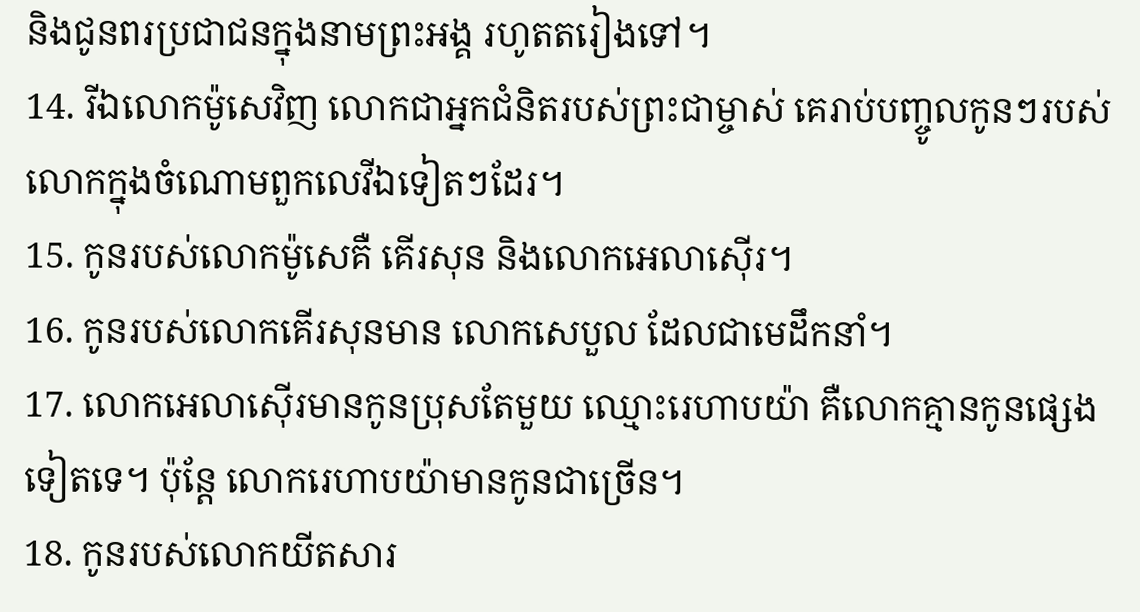និងជូនពរប្រជាជនក្នុងនាមព្រះអង្គ រហូតតរៀងទៅ។
14. រីឯលោកម៉ូសេវិញ លោកជាអ្នកជំនិតរបស់ព្រះជាម្ចាស់ គេរាប់បញ្ចូលកូនៗរបស់លោកក្នុងចំណោមពួកលេវីឯទៀតៗដែរ។
15. កូនរបស់លោកម៉ូសេគឺ គើរសុន និងលោកអេលាស៊ើរ។
16. កូនរបស់លោកគើរសុនមាន លោកសេបួល ដែលជាមេដឹកនាំ។
17. លោកអេលាស៊ើរមានកូនប្រុសតែមួយ ឈ្មោះរេហាបយ៉ា គឺលោកគ្មានកូនផ្សេងទៀតទេ។ ប៉ុន្តែ លោករេហាបយ៉ាមានកូនជាច្រើន។
18. កូនរបស់លោកយីតសារ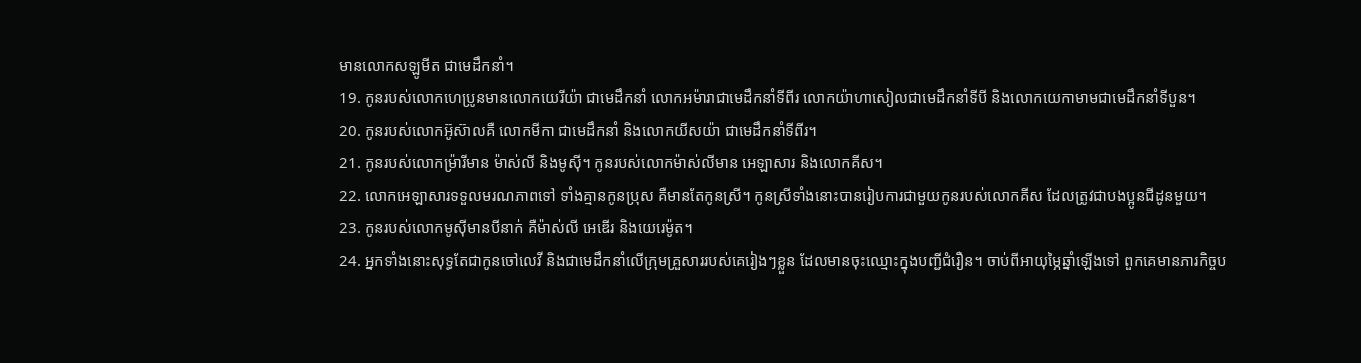មានលោកសឡូមីត ជាមេដឹកនាំ។
19. កូនរបស់លោកហេប្រូនមានលោកយេរីយ៉ា ជាមេដឹកនាំ លោកអម៉ារាជាមេដឹកនាំទីពីរ លោកយ៉ាហាសៀលជាមេដឹកនាំទីបី និងលោកយេកាមាមជាមេដឹកនាំទីបួន។
20. កូនរបស់លោកអ៊ូស៊ាលគឺ លោកមីកា ជាមេដឹកនាំ និងលោកយីសយ៉ា ជាមេដឹកនាំទីពីរ។
21. កូនរបស់លោកម៉្រារីមាន ម៉ាស់លី និងមូស៊ី។ កូនរបស់លោកម៉ាស់លីមាន អេឡាសារ និងលោកគីស។
22. លោកអេឡាសារទទួលមរណភាពទៅ ទាំងគ្មានកូនប្រុស គឺមានតែកូនស្រី។ កូនស្រីទាំងនោះបានរៀបការជាមួយកូនរបស់លោកគីស ដែលត្រូវជាបងប្អូនជីដូនមួយ។
23. កូនរបស់លោកមូស៊ីមានបីនាក់ គឺម៉ាស់លី អេឌើរ និងយេរេម៉ូត។
24. អ្នកទាំងនោះសុទ្ធតែជាកូនចៅលេវី និងជាមេដឹកនាំលើក្រុមគ្រួសាររបស់គេរៀងៗខ្លួន ដែលមានចុះឈ្មោះក្នុងបញ្ជីជំរឿន។ ចាប់ពីអាយុម្ភៃឆ្នាំឡើងទៅ ពួកគេមានភារកិច្ចប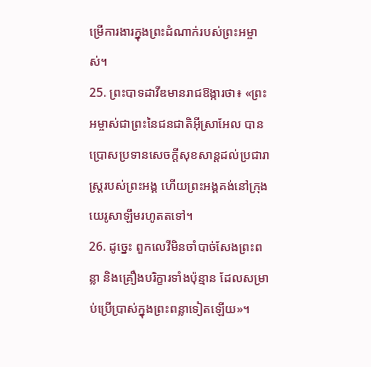ម្រើការងារក្នុងព្រះដំណាក់របស់ព្រះអម្ចាស់។
25. ព្រះបាទដាវីឌមានរាជឱង្ការថា៖ «ព្រះអម្ចាស់ជាព្រះនៃជនជាតិអ៊ីស្រាអែល បានប្រោសប្រទានសេចក្ដីសុខសាន្តដល់ប្រជារាស្ត្ររបស់ព្រះអង្គ ហើយព្រះអង្គគង់នៅក្រុងយេរូសាឡឹមរហូតតទៅ។
26. ដូច្នេះ ពួកលេវីមិនចាំបាច់សែងព្រះពន្លា និងគ្រឿងបរិក្ខារទាំងប៉ុន្មាន ដែលសម្រាប់ប្រើប្រាស់ក្នុងព្រះពន្លាទៀតឡើយ»។